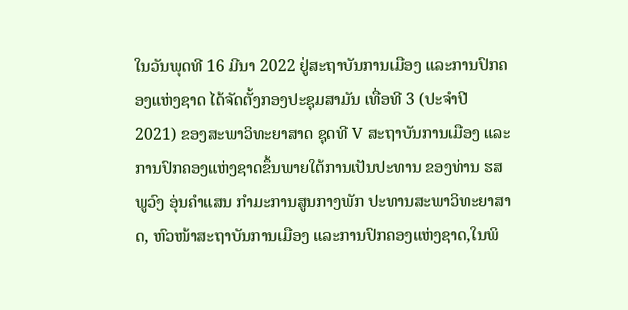ໃນວັນພຸດທີ 16 ມີນາ 2022 ຢູ່ສະຖາບັນການເມືອງ ແລະການປົກຄອງແຫ່ງຊາດ ໄດ້ຈັດຕັ້ງກອງປະຊຸມສາມັນ ເທື່ອທີ 3 (ປະຈໍາປີ 2021) ຂອງສະພາວິທະຍາສາດ ຊຸດທີ V ສະຖາບັນການເມືອງ ແລະການປົກຄອງແຫ່ງຊາດຂຶ້ນພາຍໃຕ້ການເປັນປະທານ ຂອງທ່ານ ຮສ ພູວົງ ອຸ່ນຄໍາແສນ ກໍາມະການສູນກາງພັກ ປະທານສະພາວິທະຍາສາດ, ຫົວໜ້າສະຖາບັນການເມືອງ ແລະການປົກຄອງແຫ່ງຊາດ,ໃນພິ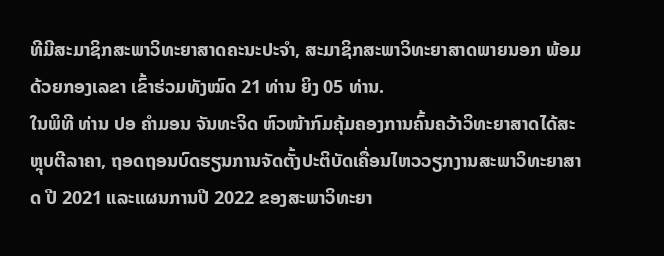ທີມີສະມາຊິກສະພາວິທະຍາສາດຄະນະປະຈຳ, ສະມາຊິກສະພາວິທະຍາສາດພາຍນອກ ພ້ອມດ້ວຍກອງເລຂາ ເຂົ້າຮ່ວມທັງໝົດ 21 ທ່ານ ຍິງ 05 ທ່ານ.
ໃນພິທີ ທ່ານ ປອ ຄຳມອນ ຈັນທະຈິດ ຫົວໜ້າກົມຄຸ້ມຄອງການຄົ້ນຄວ້າວິທະຍາສາດໄດ້ສະຫຼຸບຕີລາຄາ, ຖອດຖອນບົດຮຽນການຈັດຕັ້ງປະຕິບັດເຄື່ອນໄຫວວຽກງານສະພາວິທະຍາສາດ ປີ 2021 ແລະແຜນການປີ 2022 ຂອງສະພາວິທະຍາ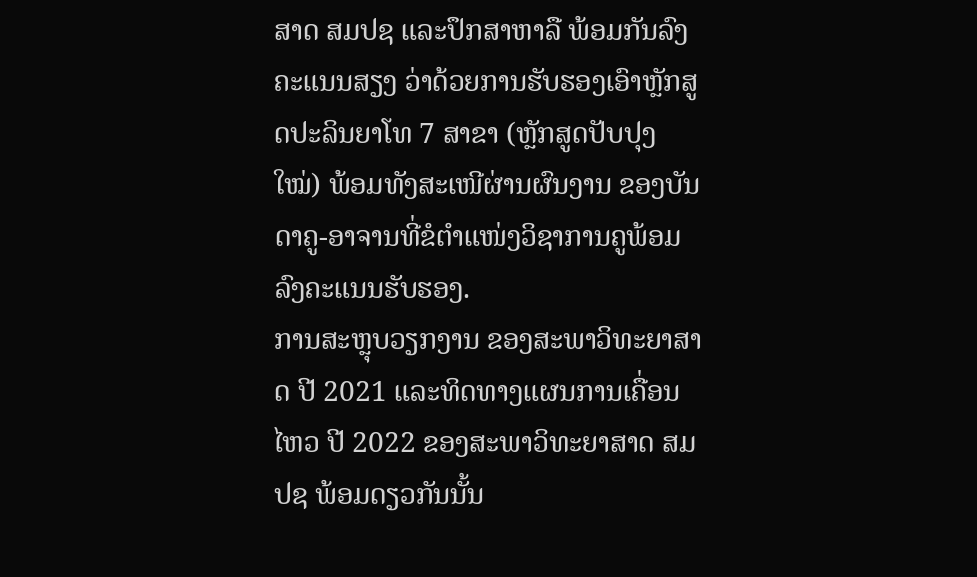ສາດ ສມປຊ ແລະປຶກສາຫາລື ພ້ອມກັນລົງຄະແນນສຽງ ວ່າດ້ວຍການຮັບຮອງເອົາຫຼັກສູດປະລິນຍາໂທ 7 ສາຂາ (ຫຼັກສູດປັບປຸງໃໝ່) ພ້ອມທັງສະເໜີຜ່ານຜົນງານ ຂອງບັນດາຄູ-ອາຈານທີ່ຂໍຕໍາແໜ່ງວິຊາການຄູພ້ອມລົງຄະແນນຮັບຮອງ.
ການສະຫຼຸບວຽກງານ ຂອງສະພາວິທະຍາສາດ ປີ 2021 ແລະທິດທາງແຜນການເຄື່ອນໄຫວ ປີ 2022 ຂອງສະພາວິທະຍາສາດ ສມປຊ ພ້ອມດຽວກັນນັ້ນ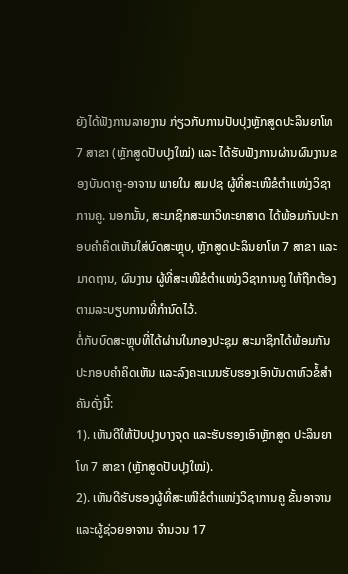ຍັງໄດ້ຟັງການລາຍງານ ກ່ຽວກັບການປັບປຸງຫຼັກສູດປະລິນຍາໂທ 7 ສາຂາ (ຫຼັກສູດປັບປຸງໃໝ່) ແລະ ໄດ້ຮັບຟັງການຜ່ານຜົນງານຂອງບັນດາຄູ-ອາຈານ ພາຍໃນ ສມປຊ ຜູ້ທີ່ສະເໜີຂໍຕຳແໜ່ງວິຊາການຄູ. ນອກນັ້ນ, ສະມາຊິກສະພາວິທະຍາສາດ ໄດ້ພ້ອມກັນປະກອບຄຳຄິດເຫັນໃສ່ບົດສະຫຼຸບ, ຫຼັກສູດປະລິນຍາໂທ 7 ສາຂາ ແລະມາດຖານ, ຜົນງານ ຜູ້ທີ່ສະເໜີຂໍຕຳແໜ່ງວິຊາການຄູ ໃຫ້ຖືກຕ້ອງຕາມລະບຽບການທີ່ກຳນົດໄວ້.
ຕໍ່ກັບບົດສະຫຼຸບທີ່ໄດ້ຜ່ານໃນກອງປະຊຸມ ສະມາຊິກໄດ້ພ້ອມກັນປະກອບຄຳຄິດເຫັນ ແລະລົງຄະແນນຮັບຮອງເອົາບັນດາຫົວຂໍ້ສຳຄັນດັ່ງນີ້:
1). ເຫັນດີໃຫ້ປັບປຸງບາງຈຸດ ແລະຮັບຮອງເອົາຫຼັກສູດ ປະລິນຍາໂທ 7 ສາຂາ (ຫຼັກສູດປັບປຸງໃໝ່).
2). ເຫັນດີຮັບຮອງຜູ້ທີ່ສະເໜີຂໍຕຳແໜ່ງວິຊາການຄູ ຂັ້ນອາຈານ ແລະຜູ້ຊ່ວຍອາຈານ ຈຳນວນ 17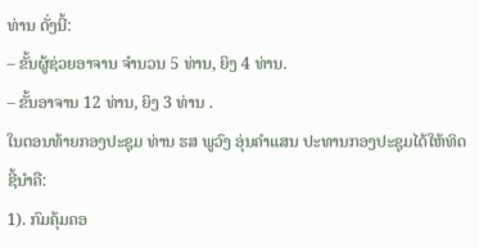ທ່ານ ດັ່ງນີ້:
– ຂັ້ນຜູ້ຊ່ວຍອາຈານ ຈຳນວນ 5 ທ່ານ, ຍິງ 4 ທ່ານ.
– ຂັ້ນອາຈານ 12 ທ່ານ, ຍິງ 3 ທ່ານ .
ໃນຕອນທ້າຍກອງປະຊຸມ ທ່ານ ຮສ ພູວົງ ອຸ່ນຄໍາແສນ ປະທານກອງປະຊຸມໄດ້ໃຫ້ທິດຊີ້ນຳຄື:
1). ກົມຄຸ້ມຄອ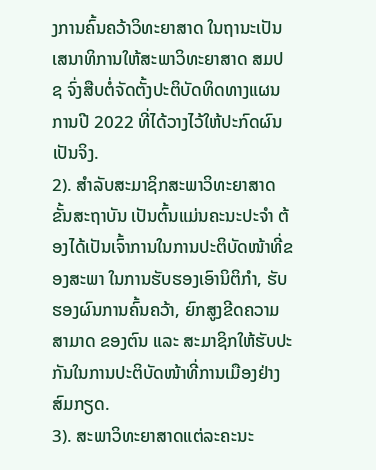ງການຄົ້ນຄວ້າວິທະຍາສາດ ໃນຖານະເປັນເສນາທິການໃຫ້ສະພາວິທະຍາສາດ ສມປຊ ຈົ່ງສືບຕໍ່ຈັດຕັ້ງປະຕິບັດທິດທາງແຜນການປີ 2022 ທີ່ໄດ້ວາງໄວ້ໃຫ້ປະກົດຜົນເປັນຈິງ.
2). ສໍາລັບສະມາຊິກສະພາວິທະຍາສາດຂັ້ນສະຖາບັນ ເປັນຕົ້ນແມ່ນຄະນະປະຈຳ ຕ້ອງໄດ້ເປັນເຈົ້າການໃນການປະຕິບັດໜ້າທີ່ຂອງສະພາ ໃນການຮັບຮອງເອົານິຕິກຳ, ຮັບຮອງຜົນການຄົ້ນຄວ້າ, ຍົກສູງຂີດຄວາມສາມາດ ຂອງຕົນ ແລະ ສະມາຊິກໃຫ້ຮັບປະກັນໃນການປະຕິບັດໜ້າທີ່ການເມືອງຢ່າງສົມກຽດ.
3). ສະພາວິທະຍາສາດແຕ່ລະຄະນະ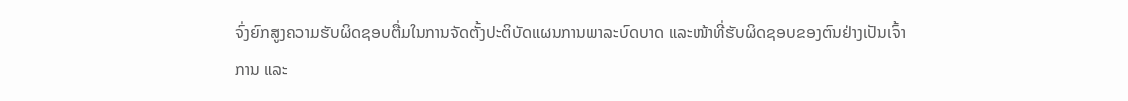ຈົ່ງຍົກສູງຄວາມຮັບຜິດຊອບຕື່ມໃນການຈັດຕັ້ງປະຕິບັດແຜນການພາລະບົດບາດ ແລະໜ້າທີ່ຮັບຜິດຊອບຂອງຕົນຢ່າງເປັນເຈົ້າການ ແລະ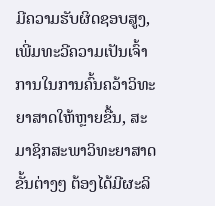ມີຄວາມຮັບຜິດຊອບສູງ, ເພີ່ມທະວີຄວາມເປັນເຈົ້າການໃນການຄົ້ນຄວ້າວິທະຍາສາດໃຫ້ຫຼາຍຂື້ນ, ສະມາຊິກສະພາວິທະຍາສາດຂັ້ນຕ່າງໆ ຕ້ອງໄດ້ມີຜະລິ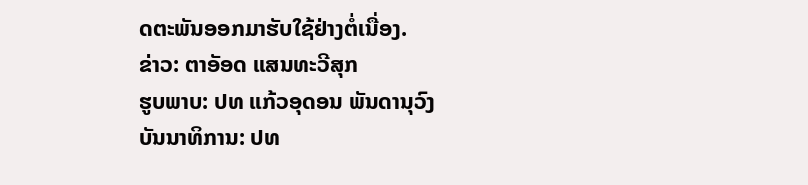ດຕະພັນອອກມາຮັບໃຊ້ຢ່າງຕໍ່ເນື່ອງ.
ຂ່າວ: ຕາອັອດ ແສນທະວີສຸກ
ຮູບພາບ: ປທ ແກ້ວອຸດອນ ພັນດານຸວົງ
ບັນນາທິການ: ປທ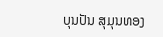ບຸນປັນ ສຸມຸນທອງ